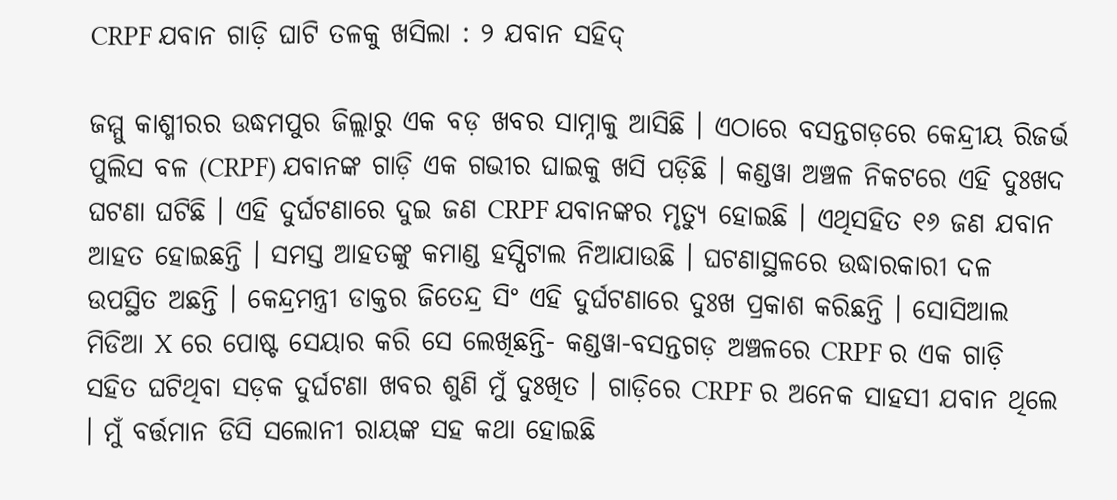CRPF ଯବାନ ଗାଡ଼ି ଘାଟି ତଳକୁ ଖସିଲା : ୨ ଯବାନ ସହିଦ୍

ଜମ୍ମୁ କାଶ୍ମୀରର ଉଦ୍ଧମପୁର ଜିଲ୍ଲାରୁ ଏକ ବଡ଼ ଖବର ସାମ୍ନାକୁ ଆସିଛି । ଏଠାରେ ବସନ୍ତଗଡ଼ରେ କେନ୍ଦ୍ରୀୟ ରିଜର୍ଭ ପୁଲିସ ବଳ (CRPF) ଯବାନଙ୍କ ଗାଡ଼ି ଏକ ଗଭୀର ଘାଇକୁ ଖସି ପଡ଼ିଛି । କଣ୍ଡୱା ଅଞ୍ଚଳ ନିକଟରେ ଏହି ଦୁଃଖଦ ଘଟଣା ଘଟିଛି । ଏହି ଦୁର୍ଘଟଣାରେ ଦୁଇ ଜଣ CRPF ଯବାନଙ୍କର ମୃତ୍ୟୁ ହୋଇଛି । ଏଥିସହିତ ୧୬ ଜଣ ଯବାନ ଆହତ ହୋଇଛନ୍ତି । ସମସ୍ତ ଆହତଙ୍କୁ କମାଣ୍ଡ ହସ୍ପିଟାଲ ନିଆଯାଉଛି । ଘଟଣାସ୍ଥଳରେ ଉଦ୍ଧାରକାରୀ ଦଳ ଉପସ୍ଥିତ ଅଛନ୍ତି । କେନ୍ଦ୍ରମନ୍ତ୍ରୀ ଡାକ୍ତର ଜିତେନ୍ଦ୍ର ସିଂ ଏହି ଦୁର୍ଘଟଣାରେ ଦୁଃଖ ପ୍ରକାଶ କରିଛନ୍ତି । ସୋସିଆଲ ମିଡିଆ X ରେ ପୋଷ୍ଟ ସେୟାର କରି ସେ ଲେଖିଛନ୍ତି- କଣ୍ଡୱା-ବସନ୍ତଗଡ଼ ଅଞ୍ଚଳରେ CRPF ର ଏକ ଗାଡ଼ି ସହିତ ଘଟିଥିବା ସଡ଼କ ଦୁର୍ଘଟଣା ଖବର ଶୁଣି ମୁଁ ଦୁଃଖିତ । ଗାଡ଼ିରେ CRPF ର ଅନେକ ସାହସୀ ଯବାନ ଥିଲେ । ମୁଁ ବର୍ତ୍ତମାନ ଡିସି ସଲୋନୀ ରାୟଙ୍କ ସହ କଥା ହୋଇଛି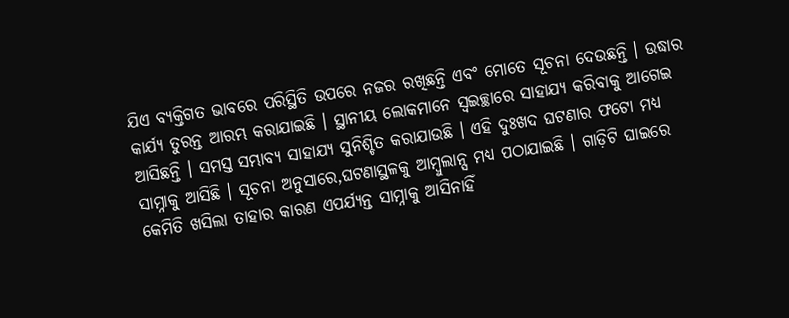ଯିଏ ବ୍ୟକ୍ତିଗତ ଭାବରେ ପରିସ୍ଥିତି ଉପରେ ନଜର ରଖିଛନ୍ତି ଏବଂ ମୋତେ ସୂଚନା ଦେଉଛନ୍ତି । ଉଦ୍ଧାର କାର୍ଯ୍ୟ ତୁରନ୍ତ ଆରମ୍ଭ କରାଯାଇଛି । ସ୍ଥାନୀୟ ଲୋକମାନେ ସ୍ୱଇଚ୍ଛାରେ ସାହାଯ୍ୟ କରିବାକୁ ଆଗେଇ ଆସିଛନ୍ତି । ସମସ୍ତ ସମ୍ଭାବ୍ୟ ସାହାଯ୍ୟ ସୁନିଶ୍ଚିତ କରାଯାଉଛି । ଏହି ଦୁଃଖଦ ଘଟଣାର ଫଟୋ ମଧ୍ୟ ସାମ୍ନାକୁ ଆସିଛି । ସୂଚନା ଅନୁସାରେ,ଘଟଣାସ୍ଥଳକୁ ଆମ୍ବୁଲାନ୍ସ ମଧ୍ୟ ପଠାଯାଇଛି । ଗାଡ଼ିଟି ଘାଇରେ କେମିତି ଖସିଲା ତାହାର କାରଣ ଏପର୍ଯ୍ୟନ୍ତ ସାମ୍ନାକୁ ଆସିନାହିଁ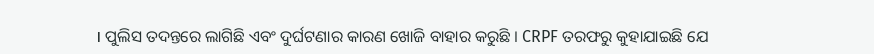। ପୁଲିସ ତଦନ୍ତରେ ଲାଗିଛି ଏବଂ ଦୁର୍ଘଟଣାର କାରଣ ଖୋଜି ବାହାର କରୁଛି । CRPF ତରଫରୁ କୁହାଯାଇଛି ଯେ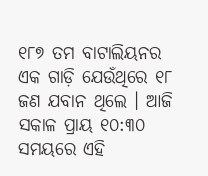୧୮୭ ତମ ବାଟାଲିୟନର ଏକ ଗାଡ଼ି ଯେଉଁଥିରେ ୧୮ ଜଣ ଯବାନ ଥିଲେ । ଆଜି ସକାଳ ପ୍ରାୟ ୧୦:୩୦ ସମୟରେ ଏହି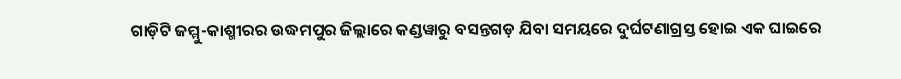ଗାଡ଼ିଟି ଜମ୍ମୁ-କାଶ୍ମୀରର ଉଦ୍ଧମପୁର ଜିଲ୍ଲାରେ କଣ୍ଡୱାରୁ ବସନ୍ତଗଡ଼ ଯିବା ସମୟରେ ଦୁର୍ଘଟଣାଗ୍ରସ୍ତ ହୋଇ ଏକ ଘାଇରେ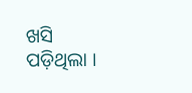ଖସି ପଡ଼ିଥିଲା ।